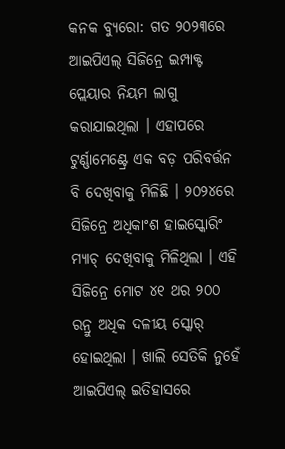କନକ ବ୍ୟୁରୋ: ଗତ ୨୦୨୩ରେ ଆଇପିଏଲ୍ ସିଜିନ୍ରେ ଇମ୍ପାକ୍ଟ ପ୍ଲେୟାର ନିୟମ ଲାଗୁ କରାଯାଇଥିଲା । ଏହାପରେ ଟୁର୍ଣ୍ଣାମେଣ୍ଟ୍ରେ ଏକ ବଡ଼ ପରିବର୍ତ୍ତନ ବି ଦେଖିବାକୁ ମିଳିଛି । ୨୦୨୪ରେ ସିଜିନ୍ରେ ଅଧିକାଂଶ ହାଇସ୍କୋରିଂ ମ୍ୟାଚ୍ ଦେଖିବାକୁ ମିଳିଥିଲା । ଏହି ସିଜିନ୍ରେ ମୋଟ ୪୧ ଥର ୨୦୦ ରନ୍ରୁ ଅଧିକ ଦଳୀୟ ସ୍କୋର୍ ହୋଇଥିଲା । ଖାଲି ସେତିକି ନୁହେଁ ଆଇପିଏଲ୍ ଇତିହାସରେ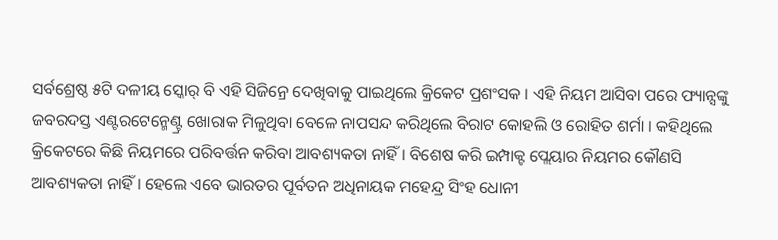ସର୍ବଶ୍ରେଷ୍ଠ ୫ଟି ଦଳୀୟ ସ୍କୋର୍ ବି ଏହି ସିଜିନ୍ରେ ଦେଖିବାକୁ ପାଇଥିଲେ କ୍ରିକେଟ ପ୍ରଶଂସକ । ଏହି ନିୟମ ଆସିବା ପରେ ଫ୍ୟାନ୍ସଙ୍କୁ ଜବରଦସ୍ତ ଏଣ୍ଟରଟେନ୍ମେଣ୍ଟ୍ର ଖୋରାକ ମିଳୁଥିବା ବେଳେ ନାପସନ୍ଦ କରିଥିଲେ ବିରାଟ କୋହଲି ଓ ରୋହିତ ଶର୍ମା । କହିଥିଲେ କ୍ରିକେଟରେ କିଛି ନିୟମରେ ପରିବର୍ତ୍ତନ କରିବା ଆବଶ୍ୟକତା ନାହିଁ । ବିଶେଷ କରି ଇମ୍ପାକ୍ଟ ପ୍ଲେୟାର ନିୟମର କୌଣସି ଆବଶ୍ୟକତା ନାହିଁ । ହେଲେ ଏବେ ଭାରତର ପୂର୍ବତନ ଅଧିନାୟକ ମହେନ୍ଦ୍ର ସିଂହ ଧୋନୀ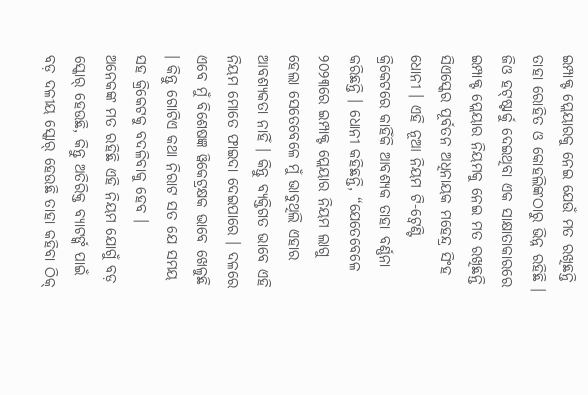ଇମ୍ପାକ୍ଟ ପ୍ଲେୟାରକୁ ନେଇ ଯେଉଁ ମତ ରଖିଛନ୍ତି ତାହା ରୋହିତ ଓ କୋହଲିଙ୍କଠାରୁ ଭିନ୍ନ ରହିଛି ।
ଜିଓ ହଟ୍ଷ୍ଟାର୍କୁ ଦେଇଥିବା ଏକ ସାକ୍ଷାତାକାରରେ ଇମ୍ପାକ୍ଟ ପ୍ଲେୟାର ନିୟମକୁ ନେଇ ମତ ରଖିଛନ୍ତି ସିଏସ୍କେର ପୂର୍ବତନ ଅଧିନାୟକ ମହେନ୍ଦ୍ର ସିଂହ ଧୋନୀ । ଏହି ନୂଆ ନିୟମ ଟି-ଟ୍ୱେଣ୍ଟି କ୍ରିକେଟରେ କାହିଁକି ଆବଶ୍ୟକ ତାହା ବର୍ଣ୍ଣନା କରିଛନ୍ତି । ଧୋନୀ କହିଛନ୍ତି, “ଯେତେବେଳେ ୨୦୨୩ରେ ଇମ୍ପାକ୍ଟ ପ୍ଲେୟାର ନିୟମ ଲାଗୁ ହେଲା ସେତେବେଳେ ମୁଁ ଭାବୁଥିଲି ଏହାର ଆବଶ୍ୟକତା ନାହିଁ । କିନ୍ତୁ ବ୍ୟକ୍ତିଗତ ଭାବେ ଏହି ନିୟମ ମୋତେ ଫାଇଦା ଦେଇପାରେ । ଦଳରେ ଏବେ ମୁଁ ବିଶେଷଜ୍ଞ ୱିକେଟ୍ରକ୍ଷକ ଭାବେ ଖେଳୁଛି । କିନ୍ତୁ ଗୋଟିଏ କଥା ନିରାଟ ସତ ଯେ ସମୟ ସହ କ୍ରିକେଟକୁ ବଦଳିବାକୁ ହେବ ।
ଅନେକଙ୍କ ମତ ରହିଛି ଏହି ନିୟମ ଯୋଗୁଁ ବଡ଼ ସ୍କୋର୍ ହେଉଛି, କିନ୍ତୁ ଅତିରିକ୍ତ ବ୍ୟାଟର୍ଙ୍କ ପାଇଁ ବଡ଼ ଦଳୀୟ ସ୍କୋର୍ ହେଉଛି ତାହା କହିବା ଠିକ୍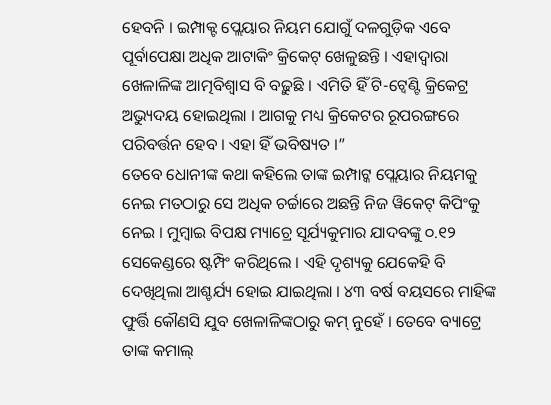ହେବନି । ଇମ୍ପାକ୍ଟ ପ୍ଲେୟାର ନିୟମ ଯୋଗୁଁ ଦଳଗୁଡ଼ିକ ଏବେ ପୂର୍ବାପେକ୍ଷା ଅଧିକ ଆଟାକିଂ କ୍ରିକେଟ୍ ଖେଳୁଛନ୍ତି । ଏହାଦ୍ୱାରା ଖେଳାଳିଙ୍କ ଆତ୍ମବିଶ୍ୱାସ ବି ବଢ଼ୁଛି । ଏମିତି ହିଁ ଟି-ଟ୍ୱେଣ୍ଟି କ୍ରିକେଟ୍ର ଅଭ୍ୟୁଦୟ ହୋଇଥିଲା । ଆଗକୁ ମଧ୍ୟ କ୍ରିକେଟର ରୂପରଙ୍ଗରେ ପରିବର୍ତ୍ତନ ହେବ । ଏହା ହିଁ ଭବିଷ୍ୟତ ।”
ତେବେ ଧୋନୀଙ୍କ କଥା କହିଲେ ତାଙ୍କ ଇମ୍ପାଟ୍କ ପ୍ଲେୟାର ନିୟମକୁ ନେଇ ମତଠାରୁ ସେ ଅଧିକ ଚର୍ଚ୍ଚାରେ ଅଛନ୍ତି ନିଜ ୱିକେଟ୍ କିପିଂକୁ ନେଇ । ମୁମ୍ବାଇ ବିପକ୍ଷ ମ୍ୟାଚ୍ରେ ସୂର୍ଯ୍ୟକୁମାର ଯାଦବଙ୍କୁ ୦.୧୨ ସେକେଣ୍ଡରେ ଷ୍ଟମ୍ପିଂ କରିଥିଲେ । ଏହି ଦୃଶ୍ୟକୁ ଯେକେହି ବି ଦେଖିଥିଲା ଆଶ୍ଚର୍ଯ୍ୟ ହୋଇ ଯାଇଥିଲା । ୪୩ ବର୍ଷ ବୟସରେ ମାହିଙ୍କ ଫୁର୍ତ୍ତି କୌଣସି ଯୁବ ଖେଳାଳିଙ୍କଠାରୁ କମ୍ ନୁହେଁ । ତେବେ ବ୍ୟାଟ୍ରେ ତାଙ୍କ କମାଲ୍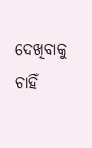ଦେଖିବାକୁ ଚାହିଁ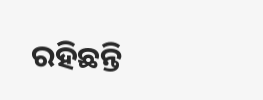ରହିଛନ୍ତି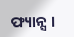ଫ୍ୟାନ୍ସ ।